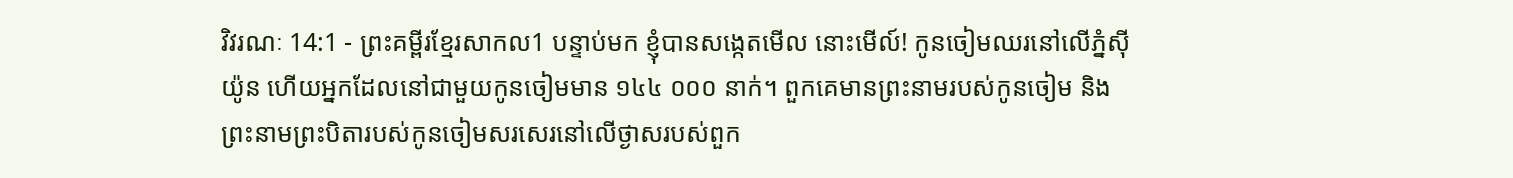វិវរណៈ 14:1 - ព្រះគម្ពីរខ្មែរសាកល1 បន្ទាប់មក ខ្ញុំបានសង្កេតមើល នោះមើល៍! កូនចៀមឈរនៅលើភ្នំស៊ីយ៉ូន ហើយអ្នកដែលនៅជាមួយកូនចៀមមាន ១៤៤ ០០០ នាក់។ ពួកគេមានព្រះនាមរបស់កូនចៀម និងព្រះនាមព្រះបិតារបស់កូនចៀមសរសេរនៅលើថ្ងាសរបស់ពួក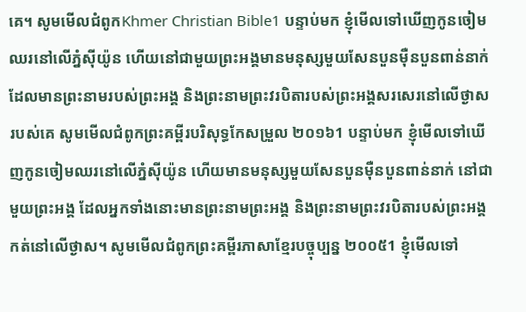គេ។ សូមមើលជំពូកKhmer Christian Bible1 បន្ទាប់មក ខ្ញុំមើលទៅឃើញកូនចៀមឈរនៅលើភ្នំស៊ីយ៉ូន ហើយនៅជាមួយព្រះអង្គមានមនុស្សមួយសែនបួនម៉ឺនបួនពាន់នាក់ដែលមានព្រះនាមរបស់ព្រះអង្គ និងព្រះនាមព្រះវរបិតារបស់ព្រះអង្គសរសេរនៅលើថ្ងាសរបស់គេ សូមមើលជំពូកព្រះគម្ពីរបរិសុទ្ធកែសម្រួល ២០១៦1 បន្ទាប់មក ខ្ញុំមើលទៅឃើញកូនចៀមឈរនៅលើភ្នំស៊ីយ៉ូន ហើយមានមនុស្សមួយសែនបួនម៉ឺនបួនពាន់នាក់ នៅជាមួយព្រះអង្គ ដែលអ្នកទាំងនោះមានព្រះនាមព្រះអង្គ និងព្រះនាមព្រះវរបិតារបស់ព្រះអង្គកត់នៅលើថ្ងាស។ សូមមើលជំពូកព្រះគម្ពីរភាសាខ្មែរបច្ចុប្បន្ន ២០០៥1 ខ្ញុំមើលទៅ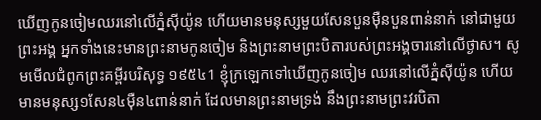ឃើញកូនចៀមឈរនៅលើភ្នំស៊ីយ៉ូន ហើយមានមនុស្សមួយសែនបួនម៉ឺនបួនពាន់នាក់ នៅជាមួយព្រះអង្គ អ្នកទាំងនេះមានព្រះនាមកូនចៀម និងព្រះនាមព្រះបិតារបស់ព្រះអង្គចារនៅលើថ្ងាស។ សូមមើលជំពូកព្រះគម្ពីរបរិសុទ្ធ ១៩៥៤1 ខ្ញុំក្រឡេកទៅឃើញកូនចៀម ឈរនៅលើភ្នំស៊ីយ៉ូន ហើយមានមនុស្ស១សែន៤ម៉ឺន៤ពាន់នាក់ ដែលមានព្រះនាមទ្រង់ នឹងព្រះនាមព្រះវរបិតា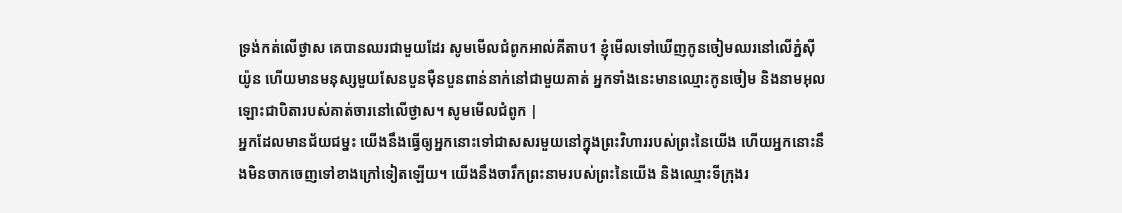ទ្រង់កត់លើថ្ងាស គេបានឈរជាមួយដែរ សូមមើលជំពូកអាល់គីតាប1 ខ្ញុំមើលទៅឃើញកូនចៀមឈរនៅលើភ្នំស៊ីយ៉ូន ហើយមានមនុស្សមួយសែនបួនម៉ឺនបួនពាន់នាក់នៅជាមួយគាត់ អ្នកទាំងនេះមានឈ្មោះកូនចៀម និងនាមអុលឡោះជាបិតារបស់គាត់ចារនៅលើថ្ងាស។ សូមមើលជំពូក |
អ្នកដែលមានជ័យជម្នះ យើងនឹងធ្វើឲ្យអ្នកនោះទៅជាសសរមួយនៅក្នុងព្រះវិហាររបស់ព្រះនៃយើង ហើយអ្នកនោះនឹងមិនចាកចេញទៅខាងក្រៅទៀតឡើយ។ យើងនឹងចារឹកព្រះនាមរបស់ព្រះនៃយើង និងឈ្មោះទីក្រុងរ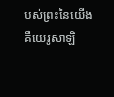បស់ព្រះនៃយើង គឺយេរូសាឡិ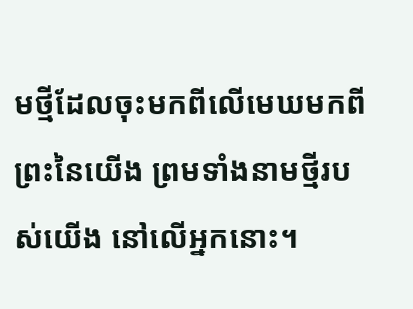មថ្មីដែលចុះមកពីលើមេឃមកពីព្រះនៃយើង ព្រមទាំងនាមថ្មីរបស់យើង នៅលើអ្នកនោះ។